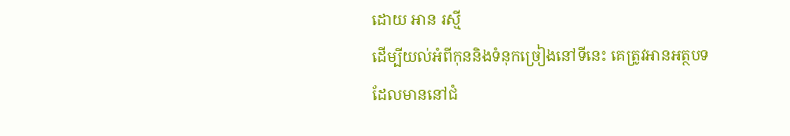ដោយ អាន រស្មី
ដើម្បីយល់អំពីកុននិងទំនុកច្រៀងនៅទីនេះ គេត្រូវអានអត្ថបទដែលមាននៅជំ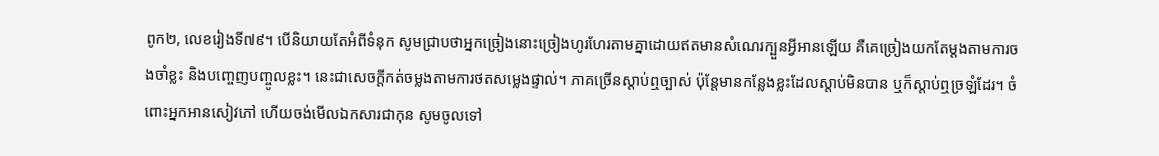ពូក២, លេខរៀងទី៧៩។ បើនិយាយតែអំពីទំនុក សូមជ្រាបថាអ្នកច្រៀងនោះច្រៀងហូរហែរតាមគ្នាដោយឥតមានសំណេរក្បួនអ្វីអានឡើយ គឺគេច្រៀងយកតែម្តងតាមការចងចាំខ្លះ និងបញ្ចេញបញ្ចូលខ្លះ។ នេះជាសេចក្តីកត់ចម្លងតាមការថតសម្លេងផ្ទាល់។ ភាគច្រើនស្តាប់ឮច្បាស់ ប៉ុន្តែមានកន្លែងខ្លះដែលស្តាប់មិនបាន ឬក៏ស្តាប់ឮច្រឡំដែរ។ ចំពោះអ្នកអានសៀវភៅ ហើយចង់មើលឯកសារជាកុន សូមចូលទៅ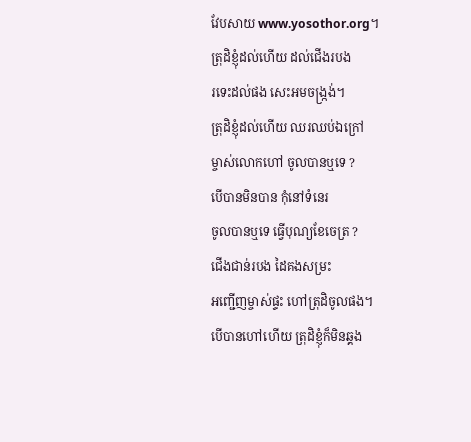វែបសាយ www.yosothor.org។
ត្រុដិខ្ញុំដល់ហើយ ដល់ជើងរបង
រទេះដល់ផង សេះអមចង្ក្រង់។
ត្រុដិខ្ញុំដល់ហើយ ឈរឈប់ឯក្រៅ
ម្ចាស់លោកហៅ ចូលបានឬទេ ?
បើបានមិនបាន កុំនៅទំនេរ
ចូលបានឬទេ ធ្វើបុណ្យខែចេត្រ ?
ជើងជាន់របង ដៃគងសម្រះ
អញ្ជើញម្ចាស់ផ្ទះ ហៅត្រុដិចូលផង។
បើបានហៅហើយ ត្រុដិខ្ញុំក៏មិនឆ្គង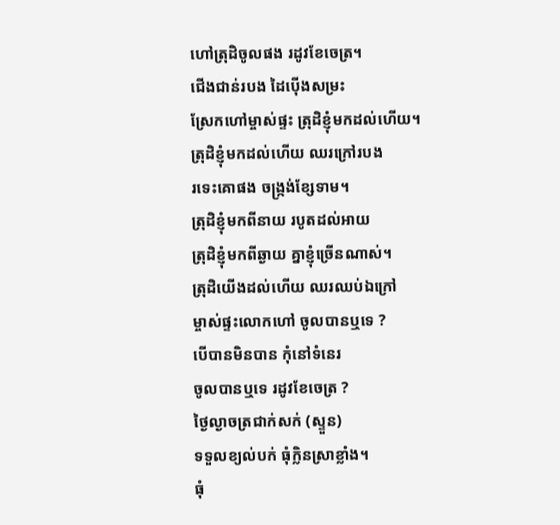ហៅត្រុដិចូលផង រដូវខែចេត្រ។
ជើងជាន់របង ដៃប៉ើងសម្រះ
ស្រែកហៅម្ចាស់ផ្ទះ ត្រុដិខ្ញុំមកដល់ហើយ។
ត្រុដិខ្ញុំមកដល់ហើយ ឈរក្រៅរបង
រទេះគោផង ចង្ក្រង់ខ្សែទាម។
ត្រុដិខ្ញុំមកពីនាយ របូតដល់អាយ
ត្រុដិខ្ញុំមកពីឆ្ងាយ គ្នាខ្ញុំច្រើនណាស់។
ត្រុដិយើងដល់ហើយ ឈរឈប់ឯក្រៅ
ម្ចាស់ផ្ទះលោកហៅ ចូលបានឬទេ ?
បើបានមិនបាន កុំនៅទំនេរ
ចូលបានឬទេ រដូវខែចេត្រ ?
ថ្ងៃល្ងាចត្រជាក់សក់ (ស្ទួន)
ទទួលខ្យល់បក់ ធុំក្លិនស្រាខ្លាំង។
ធុំ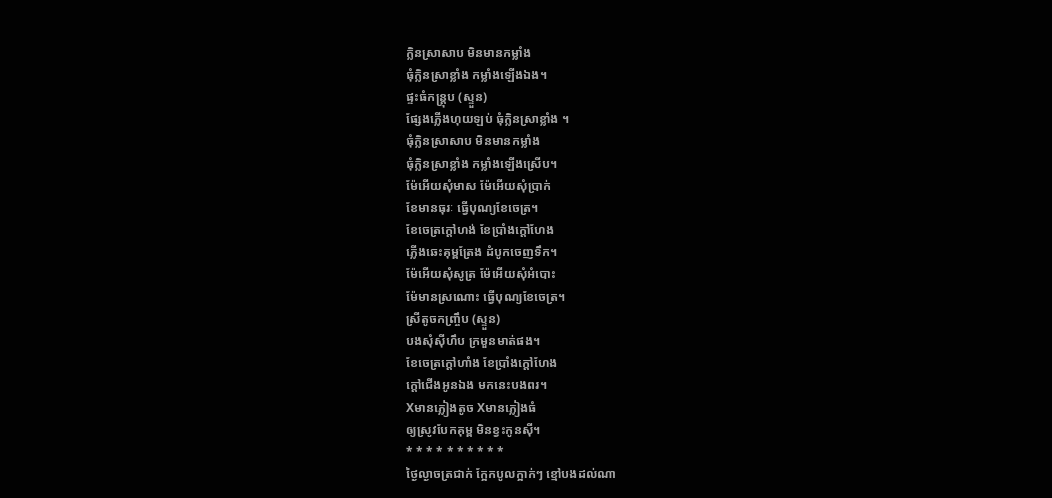ក្លិនស្រាសាប មិនមានកម្លាំង
ធុំក្លិនស្រាខ្លាំង កម្លាំងឡើងឯង។
ផ្ទះធំកន្ត្រុប (ស្ទួន)
ផ្សែងភ្លើងហុយឡប់ ធុំក្លិនស្រាខ្លាំង ។
ធុំក្លិនស្រាសាប មិនមានកម្លាំង
ធុំក្លិនស្រាខ្លាំង កម្លាំងឡើងស្រើប។
ម៉ែអើយសុំមាស ម៉ែអើយសុំប្រាក់
ខែមានធុរៈ ធ្វើបុណ្យខែចេត្រ។
ខែចេត្រក្តៅហង់ ខែប្រាំងក្តៅហែង
ភ្លើងឆេះគុម្ពត្រែង ដំបូកចេញទឹក។
ម៉ែអើយសុំសូត្រ ម៉ែអើយសុំអំបោះ
ម៉ែមានស្រណោះ ធ្វើបុណ្យខែចេត្រ។
ស្រីតូចកញ្ច្រឹប (ស្ទួន)
បងសុំស៊ីហឹប ក្រមួនមាត់ផង។
ខែចេត្រក្តៅហាំង ខែប្រាំងក្តៅហែង
ក្តៅជើងអូនឯង មកនេះបងពរ។
Xមានភ្លៀងតូច Xមានភ្លៀងធំ
ឲ្យស្រូវបែកគុម្ព មិនខ្វះកូនស៊ី។
* * * * * * * * * *
ថ្ងៃល្ងាចត្រជាក់ ក្អែកបូលក្អាក់ៗ ខ្មៅបងដល់ណា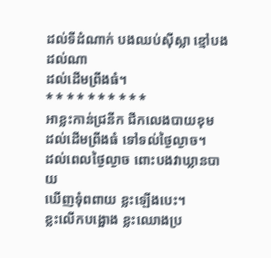ដល់ទីដំណាក់ បងឈប់ស៊ីស្លា ខ្មៅបងដល់ណា
ដល់ដើមព្រីងធំ។
* * * * * * * * * *
អាខ្លះកាន់ជ្រនីក ជីកលេងបាយខុម
ដល់ដើមព្រីងធំ ទៅទល់ថ្ងៃល្ងាច។
ដល់ពេលថ្ងៃល្ងាច ពោះបងវាឃ្លានបាយ
ឃើញទុំពពាយ ខ្លះឡើងបេះ។
ខ្លះលើកបង្អោង ខ្លះឈោងប្រ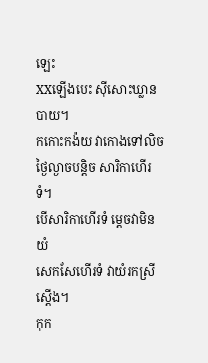ឡេះ
XXឡើងបេះ ស៊ីសោះឃ្លានបាយ។
កកោះកង៉យ វាកោងទៅលិច
ថ្ងៃល្ងាចបន្តិច សារិកាហើរទំ។
បើសារិកាហើរទំ ម្តេចវាមិនយំ
សេកសែហើរទំ វាយំរកស្រីស្តើង។
កុក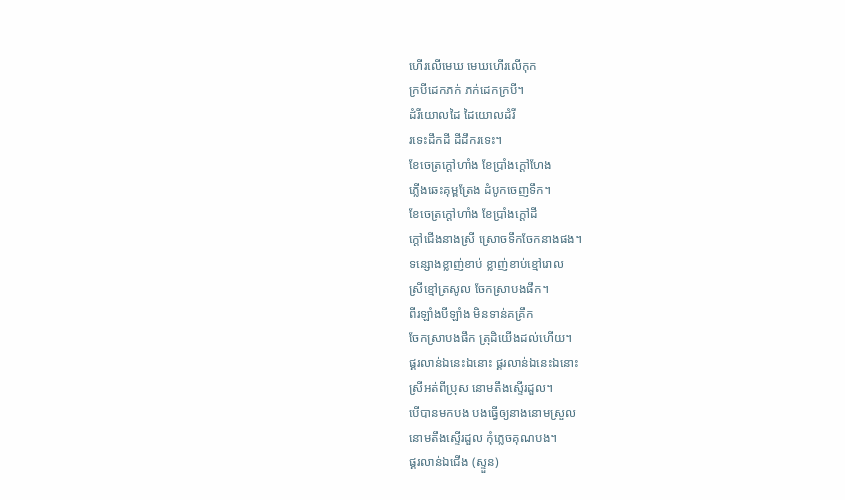ហើរលើមេឃ មេឃហើរលើកុក
ក្របីដេកភក់ ភក់ដេកក្របី។
ដំរីយោលដៃ ដៃយោលដំរី
រទេះដឹកដី ដីដឹករទេះ។
ខែចេត្រក្តៅហាំង ខែប្រាំងក្តៅហែង
ភ្លើងឆេះគុម្ពត្រែង ដំបូកចេញទឹក។
ខែចេត្រក្តៅហាំង ខែប្រាំងក្តៅដី
ក្តៅជើងនាងស្រី ស្រោចទឹកចែកនាងផង។
ទន្សោងខ្លាញ់ខាប់ ខ្លាញ់ខាប់ខ្មៅរោល
ស្រីខ្មៅត្រសូល ចែកស្រាបងផឹក។
ពីរឡាំងបីឡាំង មិនទាន់គគ្រឹក
ចែកស្រាបងផឹក ត្រុដិយើងដល់ហើយ។
ផ្គរលាន់ឯនេះឯនោះ ផ្គរលាន់ឯនេះឯនោះ
ស្រីអត់ពីប្រុស នោមតឹងស្ទើរដួល។
បើបានមកបង បងធ្វើឲ្យនាងនោមស្រួល
នោមតឹងស្ទើរដួល កុំភ្លេចគុណបង។
ផ្គរលាន់ឯជើង (ស្ទួន)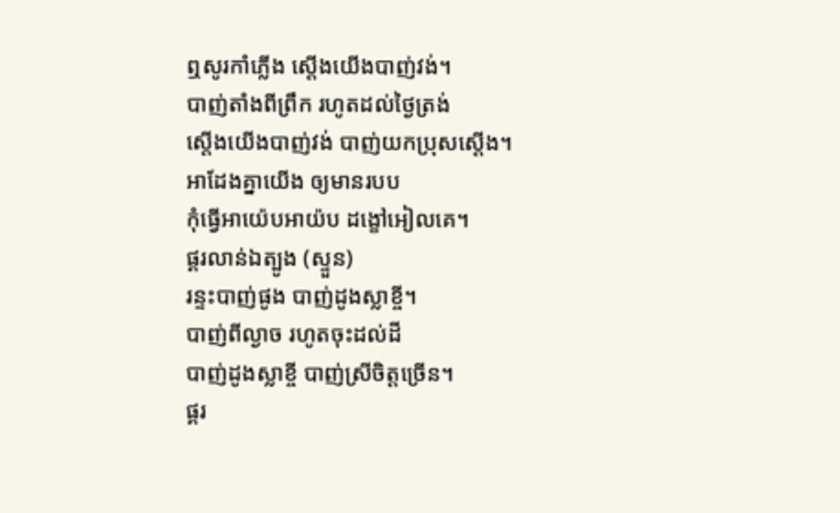ឮសូរកាំភ្លើង ស្តើងយើងបាញ់វង់។
បាញ់តាំងពីព្រឹក រហូតដល់ថ្ងៃត្រង់
ស្តើងយើងបាញ់វង់ បាញ់យកប្រុសស្តើង។
អាដែងគ្នាយើង ឲ្យមានរបប
កុំធ្វើអាយ៉េបអាយ៉ប ដង្ខៅអៀលគេ។
ផ្គរលាន់ឯត្បូង (ស្ទួន)
រន្ទះបាញ់ផូង បាញ់ដូងស្លាខ្ចី។
បាញ់ពីល្ងាច រហូតចុះដល់ដី
បាញ់ដូងស្លាខ្ចី បាញ់ស្រីចិត្តច្រើន។
ផ្គរ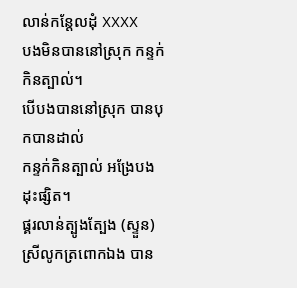លាន់កន្តែលដុំ XXXX
បងមិនបាននៅស្រុក កន្ទក់កិនត្បាល់។
បើបងបាននៅស្រុក បានបុកបានដាល់
កន្ទក់កិនត្បាល់ អង្រែបងដុះផ្សិត។
ផ្គរលាន់ត្បូងត្បែង (ស្ទួន)
ស្រីលូកត្រពោកឯង បាន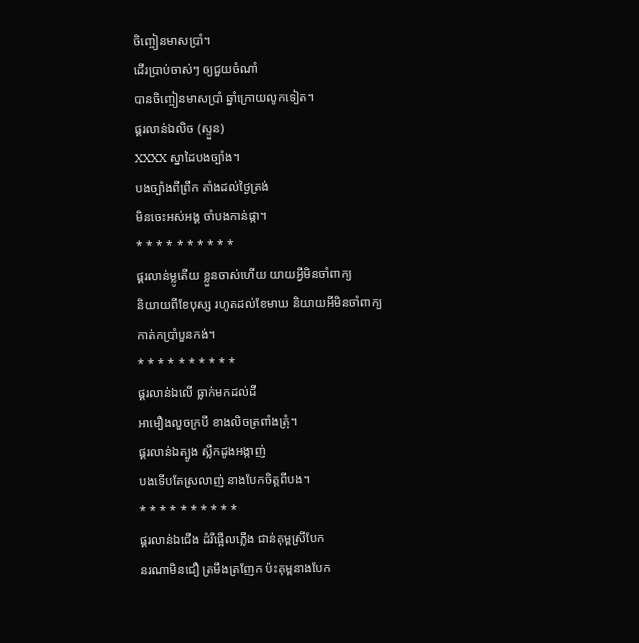ចិញ្ចៀនមាសប្រាំ។
ដើរប្រាប់ចាស់ៗ ឲ្យជួយចំណាំ
បានចិញ្ចៀនមាសប្រាំ ឆ្នាំក្រោយលូកទៀត។
ផ្គរលាន់ឯលិច (ស្ទួន)
XXXX ស្នាដៃបងច្បាំង។
បងច្បាំងពីព្រឹក តាំងដល់ថ្ងៃត្រង់
មិនចេះអស់អង្គ ចាំបងកាន់ផ្កា។
* * * * * * * * * *
ផ្គរលាន់ម្លូតើយ ខ្លួនចាស់ហើយ យាយអ្វីមិនចាំពាក្យ
និយាយពីខែបុស្ស រហូតដល់ខែមាឃ និយាយអីមិនចាំពាក្យ
កាត់កប្រាំបួនកង់។
* * * * * * * * * *
ផ្គរលាន់ឯលើ ធ្លាក់មកដល់ដី
អាមឿងលួចក្របី ខាងលិចត្រពាំងត្រុំ។
ផ្គរលាន់ឯត្បូង ស្លឹកដូងអង្កាញ់
បងទើបតែស្រលាញ់ នាងបែកចិត្តពីបង។
* * * * * * * * * *
ផ្គរលាន់ឯជើង ដំរីផ្អើលភ្លើង ជាន់គុម្ពស្រីបែក
នរណាមិនជឿ ត្រមឹងត្រញែក ប៉ះគុម្ពនាងបែក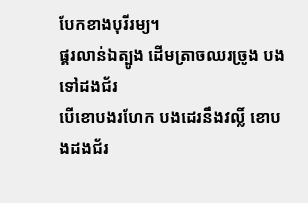បែកខាងបុរីរម្យ។
ផ្គរលាន់ឯត្បូង ដើមត្រាចឈរច្រូង បងទៅដងជ័រ
បើខោបងរហែក បងដេរនឹងវល្លិ៍ ខោបងដងជ័រ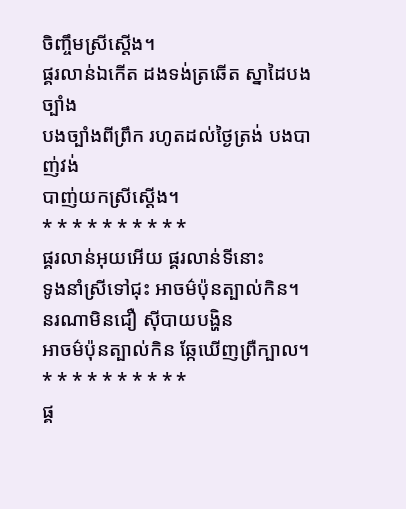ចិញ្ចឹមស្រីស្តើង។
ផ្គរលាន់ឯកើត ដងទង់ត្រឆើត ស្នាដៃបងច្បាំង
បងច្បាំងពីព្រឹក រហូតដល់ថ្ងៃត្រង់ បងបាញ់វង់
បាញ់យកស្រីស្តើង។
* * * * * * * * * *
ផ្គរលាន់អុយអើយ ផ្គរលាន់ទីនោះ
ទូងនាំស្រីទៅជុះ អាចម៌ប៉ុនត្បាល់កិន។
នរណាមិនជឿ ស៊ីបាយបង្ហិន
អាចម៌ប៉ុនត្បាល់កិន ឆ្កែឃើញព្រឺក្បាល។
* * * * * * * * * *
ផ្គ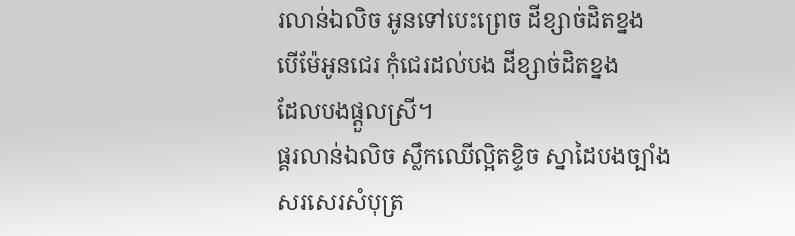រលាន់ឯលិច អូនទៅបេះព្រេច ដីខ្សាច់ដិតខ្នង
បើម៉ែអូនជេរ កុំជេរដល់បង ដីខ្សាច់ដិតខ្នង
ដែលបងផ្តួលស្រី។
ផ្គរលាន់ឯលិច ស្លឹកឈើល្អិតខ្ទិច ស្នាដៃបងច្បាំង
សរសេរសំបុត្រ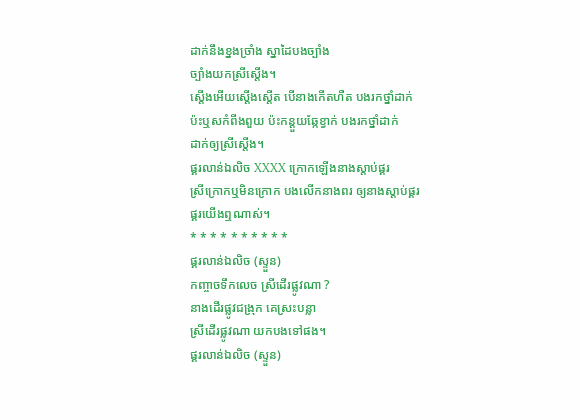ដាក់នឹងខ្នងច្រាំង ស្នាដៃបងច្បាំង
ច្បាំងយកស្រីស្តើង។
ស្តើងអើយស្តើងស្តើត បើនាងកើតហឺត បងរកថ្នាំដាក់
ប៉ះឬសកំពីងពួយ ប៉ះកន្តួយឆ្កែខ្វាក់ បងរកថ្នាំដាក់
ដាក់ឲ្យស្រីស្តើង។
ផ្គរលាន់ឯលិច XXXX ក្រោកឡើងនាងស្តាប់ផ្គរ
ស្រីក្រោកឬមិនក្រោក បងលើកនាងពរ ឲ្យនាងស្តាប់ផ្គរ
ផ្គរយើងឮណាស់។
* * * * * * * * * *
ផ្គរលាន់ឯលិច (ស្ទួន)
កញ្ចាចទឹកលេច ស្រីដើរផ្លូវណា ?
នាងដើរផ្លូវជង្រុក គេស្រះបន្លា
ស្រីដើរផ្លូវណា យកបងទៅផង។
ផ្គរលាន់ឯលិច (ស្ទួន)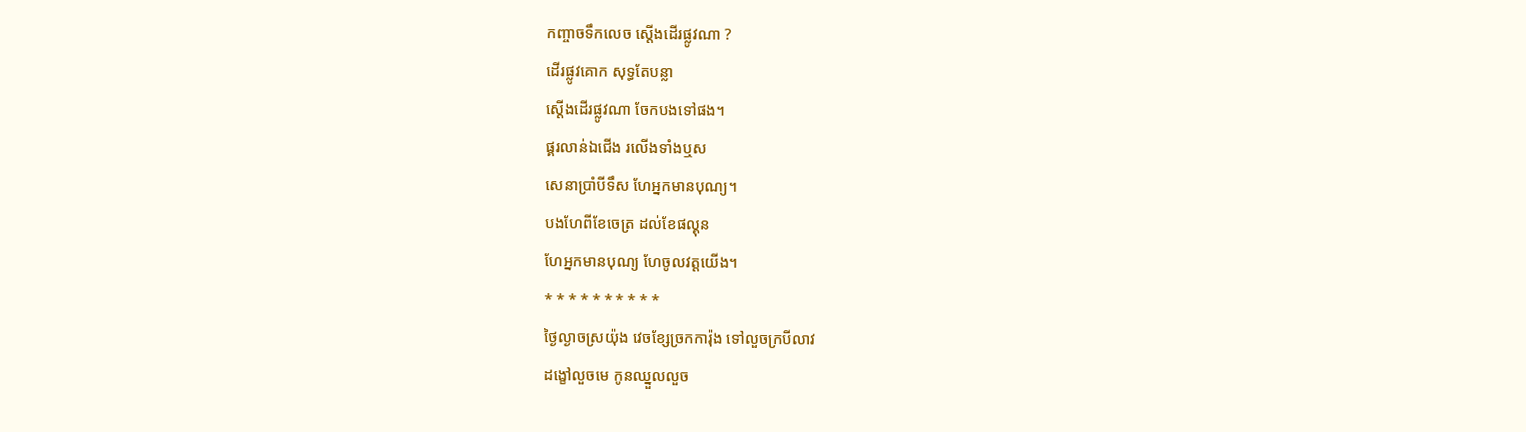កញ្ចាចទឹកលេច ស្តើងដើរផ្លូវណា ?
ដើរផ្លូវគោក សុទ្ធតែបន្លា
ស្តើងដើរផ្លូវណា ចែកបងទៅផង។
ផ្គរលាន់ឯជើង រលើងទាំងឬស
សេនាប្រាំបីទឹស ហែអ្នកមានបុណ្យ។
បងហែពីខែចេត្រ ដល់ខែផល្គុន
ហែអ្នកមានបុណ្យ ហែចូលវត្តយើង។
* * * * * * * * * *
ថ្ងៃល្ងាចស្រយ៉ុង វេចខ្សែច្រកការ៉ុង ទៅលួចក្របីលាវ
ដង្ខៅលួចមេ កូនឈ្នួលលួច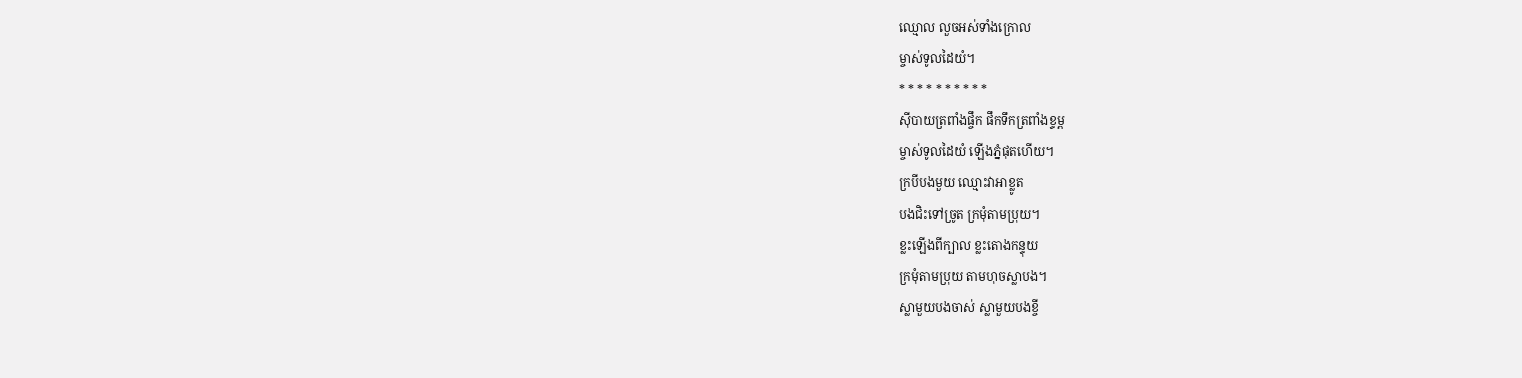ឈ្មោល លួចអស់ទាំងក្រោល
ម្ចាស់ទូលដៃយំ។
* * * * * * * * * *
ស៊ីបាយត្រពាំងផ្ចឹក ផឹកទឹកត្រពាំងខ្ទម្ព
ម្ចាស់ទូលដៃយំ ឡើងភ្នំផុតហើយ។
ក្របីបងមួយ ឈ្មោះវាអាខ្លូត
បងជិះទៅច្រូត ក្រមុំតាមប្រុយ។
ខ្លះឡើងពីក្បាល ខ្លះតោងកន្ទុយ
ក្រមុំតាមប្រុយ តាមហុចស្លាបង។
ស្លាមួយបងចាស់ ស្លាមួយបងខ្ចី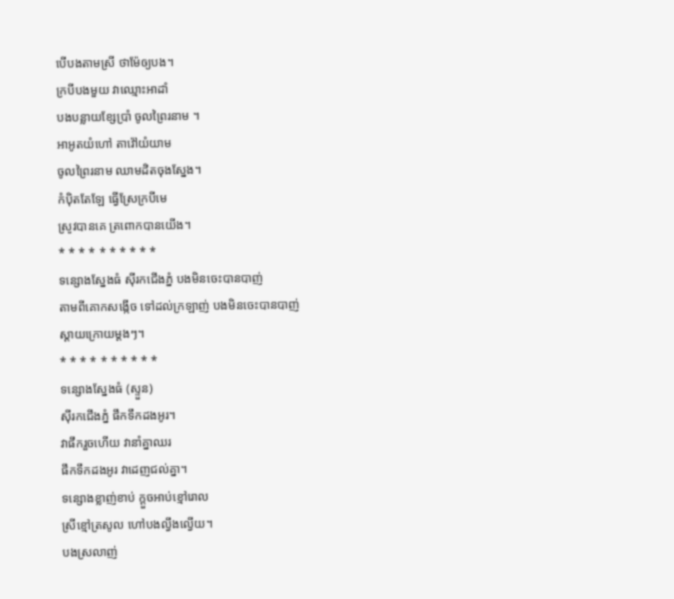បើបងតាមស្រី ថាម៉ែឲ្យបង។
ក្របីបងមួយ វាឈ្មោះអាដាំ
បងបន្លាយខ្សែប្រាំ ចូលព្រៃរនាម ។
អាអូតយំហៅ តាវ៉ៅយំយាម
ចូលព្រៃរនាម ឈាមដិតចុងស្នែង។
កំប៉ិតតែឡែ ធ្វើស្រែក្របីមេ
ស្រូវបានគេ ត្រពោកបានយើង។
* * * * * * * * * *
ទន្សោងស្នែងធំ ស៊ីរកជើងភ្នំ បងមិនចេះបានបាញ់
តាមពីគោកសង្កើច ទៅដល់ក្រឡាញ់ បងមិនចេះបានបាញ់
ស្តាយក្រោយម្តងៗ។
* * * * * * * * * *
ទន្សោងស្នែងធំ (ស្ទួន)
ស៊ីរកជើងភ្នំ ផឹកទឹកដងអូរ។
វាផឹករួចហើយ វានាំគ្នាឈរ
ផឹកទឹកដងអូរ វាដេញជល់គ្នា។
ទន្សោងខ្លាញ់ខាប់ ក្តួចអាប់ខ្មៅរោល
ស្រីខ្មៅត្រសូល ហៅបងល្វឹងល្វើយ។
បងស្រលាញ់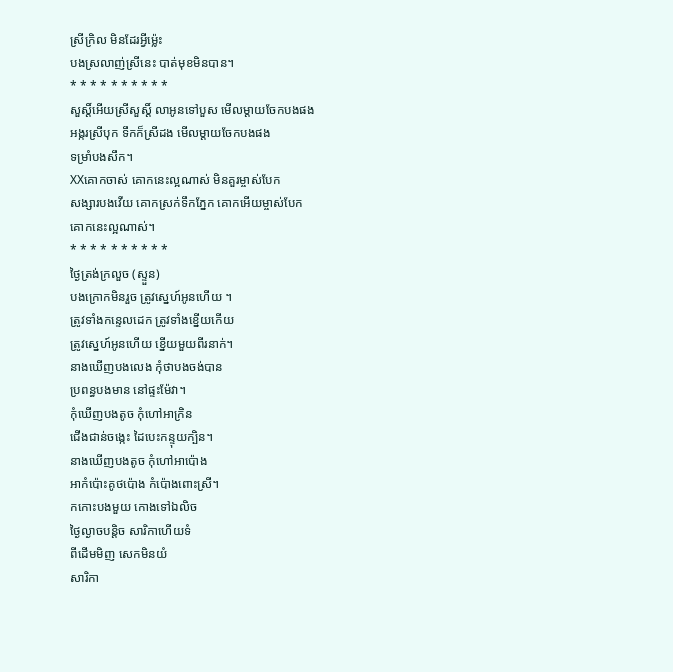ស្រីក្រិល មិនដែរអ្វីម្ល៉េះ
បងស្រលាញ់ស្រីនេះ បាត់មុខមិនបាន។
* * * * * * * * * *
សួស្តិ៍អើយស្រីសួស្តិ៍ លាអូនទៅបួស មើលម្តាយចែកបងផង
អង្ករស្រីបុក ទឹកក៏ស្រីដង មើលម្តាយចែកបងផង
ទម្រាំបងសឹក។
XXគោកចាស់ គោកនេះល្អណាស់ មិនគួរម្ចាស់បែក
សង្សារបងវើយ គោកស្រក់ទឹកភ្នែក គោកអើយម្ចាស់បែក
គោកនេះល្អណាស់។
* * * * * * * * * *
ថ្ងៃត្រង់ក្រលួច (ស្ទួន)
បងក្រោកមិនរួច ត្រូវស្នេហ៍អូនហើយ ។
ត្រូវទាំងកន្ទេលដេក ត្រូវទាំងខ្នើយកើយ
ត្រូវស្នេហ៍អូនហើយ ខ្នើយមួយពីរនាក់។
នាងឃើញបងលេង កុំថាបងចង់បាន
ប្រពន្ធបងមាន នៅផ្ទះម៉ែវា។
កុំឃើញបងតូច កុំហៅអាក្រិន
ជើងជាន់ចង្កេះ ដៃបេះកន្ទុយក្បិន។
នាងឃើញបងតូច កុំហៅអាប៉ោង
អាកំប៉ោះគូថប៉ោង កំប៉ោងពោះស្រី។
កកោះបងមួយ កោងទៅឯលិច
ថ្ងៃល្ងាចបន្តិច សារិកាហើយទំ
ពីដើមមិញ សេកមិនយំ
សារិកា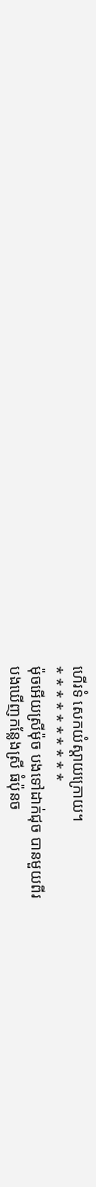ហើរទំ សេកយំស្តាយក្រោយ។
* * * * * * * * * *
ម៉ុចអើយស្រីម៉ុច បងទៅដាក់ជុច បានមួយពីរ
បងឃើញកន្លែងស្រី ធំប៉ុនច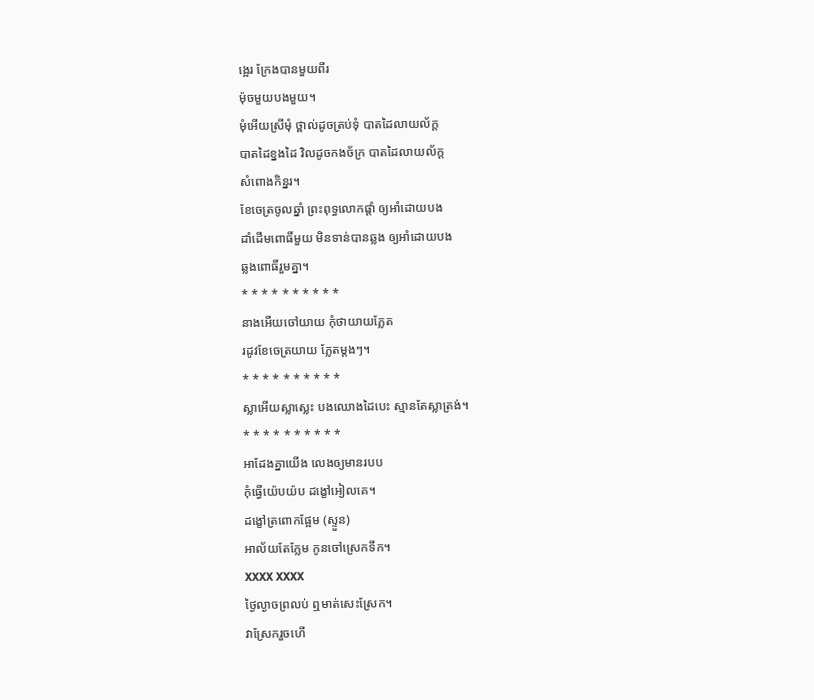ង្អេរ ក្រែងបានមួយពីរ
ម៉ុចមួយបងមួយ។
មុំអើយស្រីមុំ ថ្ពាល់ដូចត្រប់ទុំ បាតដៃលាយល័ក្ត
បាតដៃខ្នងដៃ វិលដូចកងច័ក្រ បាតដៃលាយល័ក្ត
សំពោងកិន្នរ។
ខែចេត្រចូលឆ្នាំ ព្រះពុទ្ធលោកផ្តាំ ឲ្យអាំដោយបង
ដាំដើមពោធិ៍មួយ មិនទាន់បានឆ្លង ឲ្យអាំដោយបង
ឆ្លងពោធិ៍រួមគ្នា។
* * * * * * * * * *
នាងអើយចៅយាយ កុំថាយាយភ្លែត
រដូវខែចេត្រយាយ ភ្លែតម្តងៗ។
* * * * * * * * * *
ស្លាអើយស្លាស្លេះ បងឈោងដៃបេះ ស្មានតែស្លាត្រង់។
* * * * * * * * * *
អាដែងគ្នាយើង លេងឲ្យមានរបប
កុំធ្វើយ៉េបយ៉ប ដង្ខៅអៀលគេ។
ដង្ខៅត្រពោកផ្អែម (ស្ទួន)
អាល័យតែក្លែម កូនចៅស្រេកទឹក។
XXXX XXXX
ថ្ងៃល្ងាចព្រលប់ ឮមាត់សេះស្រែក។
វាស្រែករួចហើ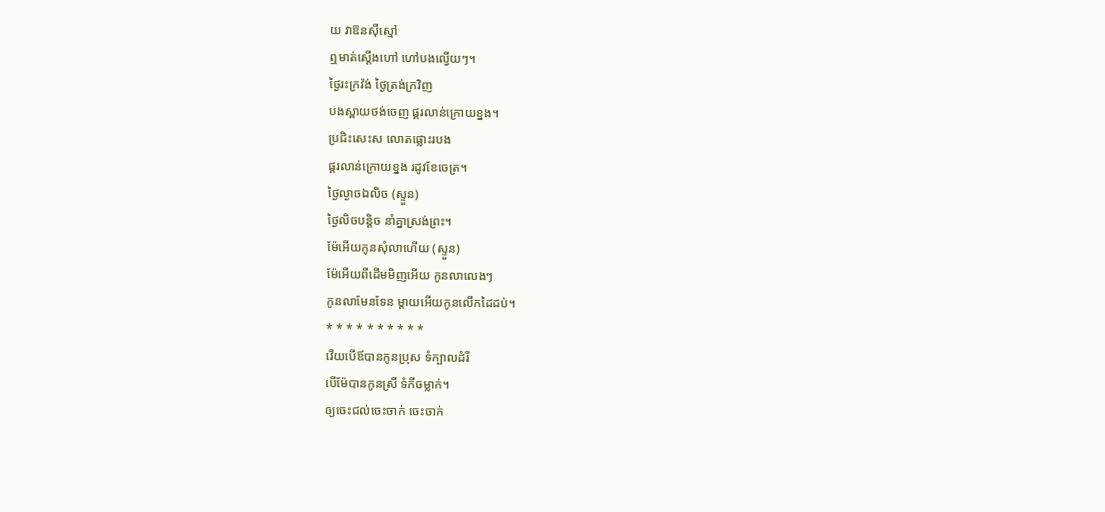យ វាឱនស៊ីស្មៅ
ឮមាត់ស្តើងហៅ ហៅបងល្វើយៗ។
ថ្ងៃរះក្រវ៉ង់ ថ្ងៃត្រង់ក្រវិញ
បងស្ពាយថង់ចេញ ផ្គរលាន់ក្រោយខ្នង។
ប្រជិះសេះស លោតផ្លោះរបង
ផ្គរលាន់ក្រោយខ្នង រដូវខែចេត្រ។
ថ្ងៃល្ងាចឯលិច (ស្ទួន)
ថ្ងៃលិចបន្តិច នាំគ្នាស្រង់ព្រះ។
ម៉ែអើយកូនសុំលាហើយ (ស្ទួន)
ម៉ែអើយពីដើមមិញអើយ កូនលាលេងៗ
កូនលាមែនទែន ម្តាយអើយកូនលើកដៃដប់។
* * * * * * * * * *
វើយបើឪបានកូនប្រុស ទំក្បាលដំរី
បើម៉ែបានកូនស្រី ទំកីចម្លាក់។
ឲ្យចេះជល់ចេះចាក់ ចេះចាក់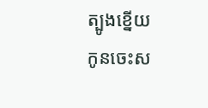ត្បូងខ្នើយ
កូនចេះស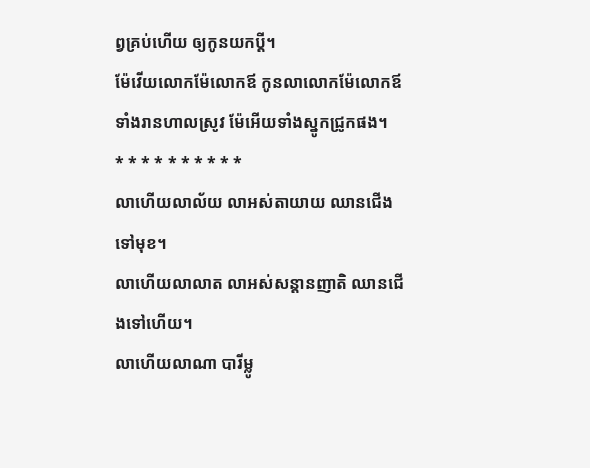ព្វគ្រប់ហើយ ឲ្យកូនយកប្តី។
ម៉ែវើយលោកម៉ែលោកឪ កូនលាលោកម៉ែលោកឪ
ទាំងរានហាលស្រូវ ម៉ែអើយទាំងស្នូកជ្រូកផង។
* * * * * * * * * *
លាហើយលាល័យ លាអស់តាយាយ ឈានជើងទៅមុខ។
លាហើយលាលាត លាអស់សន្តានញាតិ ឈានជើងទៅហើយ។
លាហើយលាណា បារីម្លូ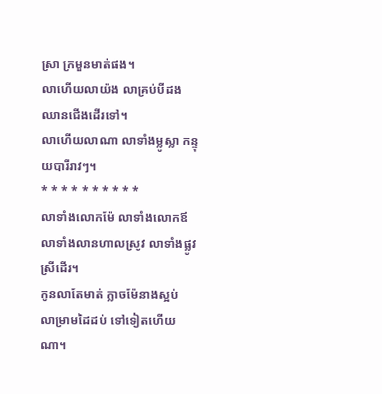ស្រា ក្រមួនមាត់ផង។
លាហើយលាយ៉ង លាគ្រប់បីដង ឈានជើងដើរទៅ។
លាហើយលាណា លាទាំងម្លូស្លា កន្ទុយបារីរាវៗ។
* * * * * * * * * *
លាទាំងលោកម៉ែ លាទាំងលោកឪ
លាទាំងលានហាលស្រូវ លាទាំងផ្លូវស្រីដើរ។
កូនលាតែមាត់ ក្លាចម៉ែនាងស្អប់
លាម្រាមដៃដប់ ទៅទៀតហើយណា។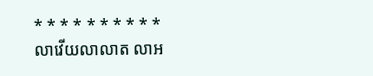* * * * * * * * * *
លាវើយលាលាត លាអ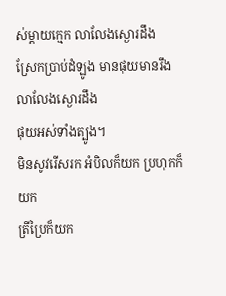ស់ម្តាយក្មេក លាលែងស្ងោរដឹង
ស្រែកប្រាប់ដំឡូង មានផុយមានរឹង លាលែងស្ងោរដឹង
ផុយអស់ទាំងត្បូង។
មិនសូវរើសរក អំបិលក៏យក ប្រហុកក៏យក
ត្រីប្រៃក៏យក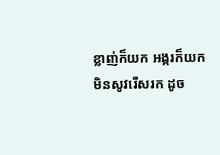ខ្លាញ់ក៏យក អង្ករក៏យក
មិនសូវរើសរក ដូច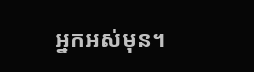អ្នកអស់មុន។